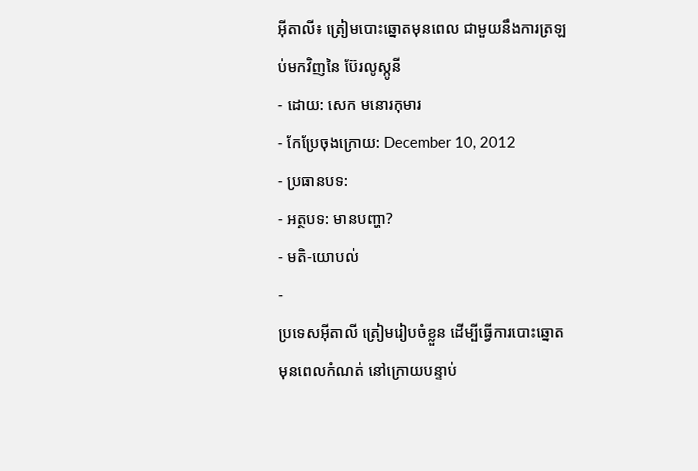អ៊ីតាលី៖ ត្រៀមបោះឆ្នោតមុនពេល ជាមួយនឹងការត្រឡប់មកវិញនៃ ប៊ែរលូស្កូនី
- ដោយ: សេក មនោរកុមារ
- កែប្រែចុងក្រោយ: December 10, 2012
- ប្រធានបទ:
- អត្ថបទ: មានបញ្ហា?
- មតិ-យោបល់
-
ប្រទេសអ៊ីតាលី ត្រៀមរៀបចំខ្លួន ដើម្បីធ្វើការបោះឆ្នោតមុនពេលកំណត់ នៅក្រោយបន្ទាប់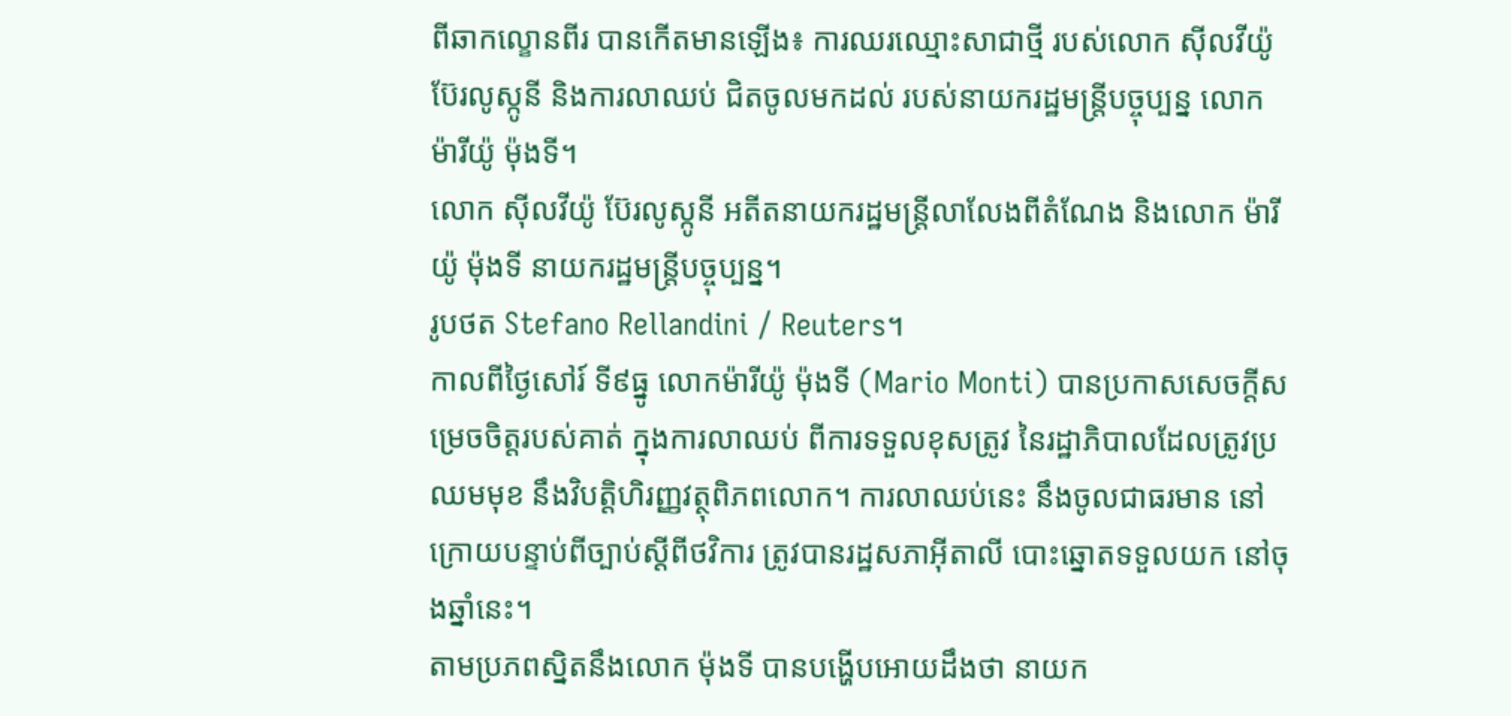ពីឆាកល្ខោនពីរ បានកើតមានឡើង៖ ការឈរឈ្មោះសាជាថ្មី របស់លោក ស៊ីលវីយ៉ូ ប៊ែរលូស្កូនី និងការលាឈប់ ជិតចូលមកដល់ របស់នាយករដ្ឋមន្ត្រីបច្ចុប្បន្ន លោក ម៉ារីយ៉ូ ម៉ុងទី។
លោក ស៊ីលវីយ៉ូ ប៊ែរលូស្កូនី អតីតនាយករដ្ឋមន្ត្រីលាលែងពីតំណែង និងលោក ម៉ារីយ៉ូ ម៉ុងទី នាយករដ្ឋមន្ត្រីបច្ចុប្បន្ន។
រូបថត Stefano Rellandini / Reuters។
កាលពីថ្ងៃសៅរ៍ ទី៩ធ្នូ លោកម៉ារីយ៉ូ ម៉ុងទី (Mario Monti) បានប្រកាសសេចក្ដីសម្រេចចិត្តរបស់គាត់ ក្នុងការលាឈប់ ពីការទទួលខុសត្រូវ នៃរដ្ឋាភិបាលដែលត្រូវប្រឈមមុខ នឹងវិបត្តិហិរញ្ញវត្ថុពិភពលោក។ ការលាឈប់នេះ នឹងចូលជាធរមាន នៅក្រោយបន្ទាប់ពីច្បាប់ស្ដីពីថវិការ ត្រូវបានរដ្ឋសភាអ៊ីតាលី បោះឆ្នោតទទួលយក នៅចុងឆ្នាំនេះ។
តាមប្រភពស្និតនឹងលោក ម៉ុងទី បានបង្ហើបអោយដឹងថា នាយក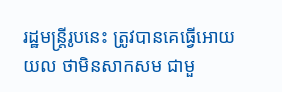រដ្ឋមន្ត្រីរូបនេះ ត្រូវបានគេធ្វើអោយយល ថាមិនសាកសម ជាមួ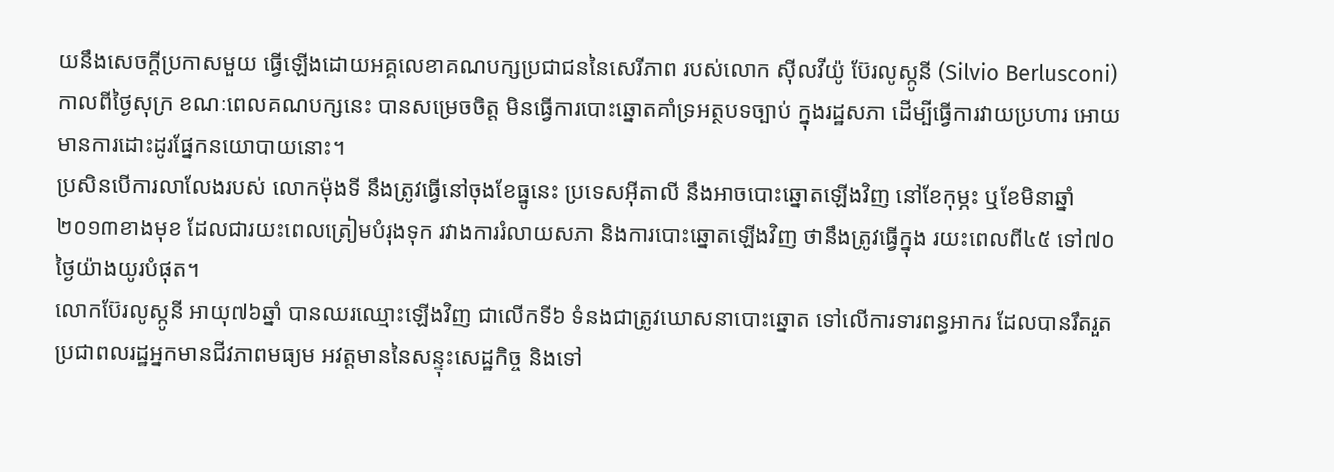យនឹងសេចក្ដីប្រកាសមួយ ធ្វើឡើងដោយអគ្គលេខាគណបក្សប្រជាជននៃសេរីភាព របស់លោក ស៊ីលវីយ៉ូ ប៊ែរលូស្កូនី (Silvio Berlusconi) កាលពីថ្ងៃសុក្រ ខណៈពេលគណបក្សនេះ បានសម្រេចចិត្ត មិនធ្វើការបោះឆ្នោតគាំទ្រអត្ថបទច្បាប់ ក្នុងរដ្ឋសភា ដើម្បីធ្វើការវាយប្រហារ អោយមានការដោះដូរផ្នែកនយោបាយនោះ។
ប្រសិនបើការលាលែងរបស់ លោកម៉ុងទី នឹងត្រូវធ្វើនៅចុងខែធ្នូនេះ ប្រទេសអ៊ីតាលី នឹងអាចបោះឆ្នោតឡើងវិញ នៅខែកុម្ភះ ឬខែមិនាឆ្នាំ២០១៣ខាងមុខ ដែលជារយះពេលត្រៀមបំរុងទុក រវាងការរំលាយសភា និងការបោះឆ្នោតឡើងវិញ ថានឹងត្រូវធ្វើក្នុង រយះពេលពី៤៥ ទៅ៧០ថ្ងៃយ៉ាងយូរបំផុត។
លោកប៊ែរលូស្កូនី អាយុ៧៦ឆ្នាំ បានឈរឈ្មោះឡើងវិញ ជាលើកទី៦ ទំនងជាត្រូវឃោសនាបោះឆ្នោត ទៅលើការទារពន្ធអាករ ដែលបានរឹតរួត ប្រជាពលរដ្ឋអ្នកមានជីវភាពមធ្យម អវត្តមាននៃសន្ទុះសេដ្ឋកិច្ច និងទៅ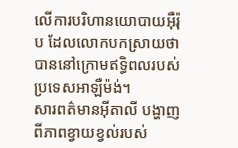លើការបរិហានយោបាយអ៊ឺរ៉ុប ដែលលោកបកស្រាយថា បាននៅក្រោមឥទ្ធិពលរបស់ប្រទេសអាឡឺម៉ង់។
សារពត៌មានអ៊ីតាលី បង្ហាញពីភាពខ្វាយខ្វល់របស់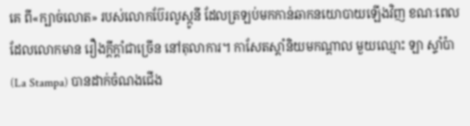គេ ពី«ក្បាច់លោត» របស់លោកប៊ែរលូស្កូនី ដែលត្រឡប់មកកាន់ឆាកនយោបាយឡើងវិញ ខណៈពេលដែលលោកមាន រឿងក្ដីក្ដាំជាច្រើន នៅតុលាការ។ កាសែតស្ដាំនិយមកណ្ដាល មួយឈ្មោះ ឡា ស្ទាំប៉ា (La Stampa) បានដាក់ចំណងជើង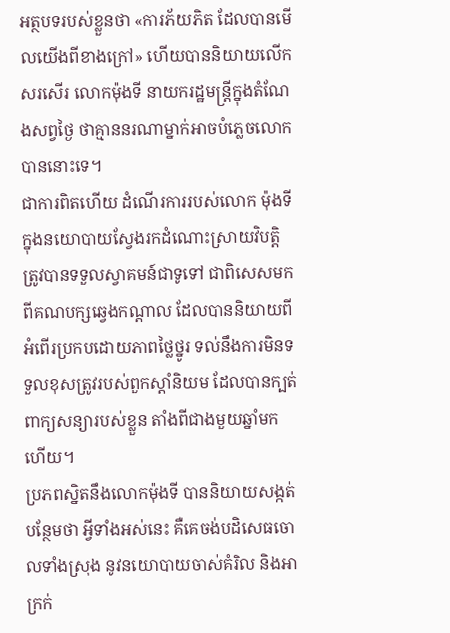អត្ថបទរបស់ខ្លួនថា «ការភ័យភិត ដែលបានមើលយើងពីខាងក្រៅ» ហើយបាននិយាយលើកសរសើរ លោកម៉ុងទី នាយករដ្ឋមន្ត្រីក្នុងតំណែងសព្វថ្ងៃ ថាគ្មាននរណាម្នាក់អាចបំភ្លេចលោកបាននោះទេ។
ជាការពិតហើយ ដំណើរការរបស់លោក ម៉ុងទី ក្នុងនយោបាយស្វែងរកដំណោះស្រាយវិបត្តិ ត្រូវបានទទួលស្វាគមន៍ជាទូទៅ ជាពិសេសមកពីគណបក្សឆ្វេងកណ្ដាល ដែលបាននិយាយពី អំពើរប្រកបដោយភាពថ្លៃថ្នូរ ទល់នឹងការមិនទទួលខុសត្រូវរបស់ពួកស្ដាំនិយម ដែលបានក្បត់ពាក្យសន្យារបស់ខ្លួន តាំងពីជាងមួយឆ្នាំមកហើយ។
ប្រភពស្និតនឹងលោកម៉ុងទី បាននិយាយសង្កត់បន្ថែមថា អ្វីទាំងអស់នេះ គឺគេចង់បដិសេធចោលទាំងស្រុង នូវនយោបាយចាស់គំរិល និងអាក្រក់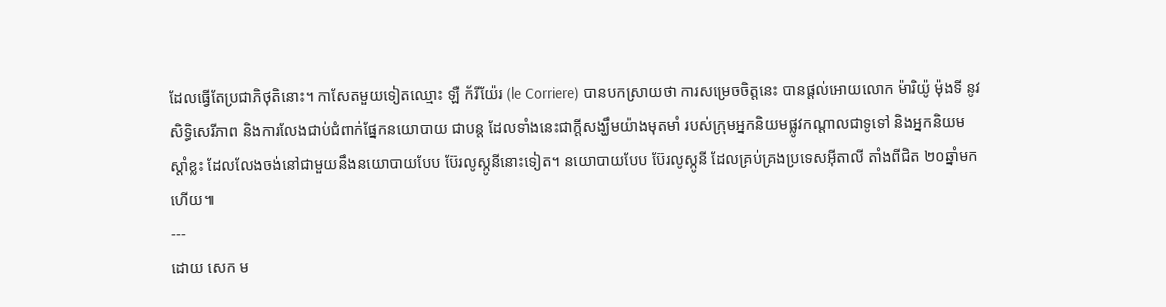ដែលធ្វើតែប្រជាភិថុតិនោះ។ កាសែតមួយទៀតឈ្មោះ ឡឺ ក័រីយ៉ែរ (le Corriere) បានបកស្រាយថា ការសម្រេចចិត្តនេះ បានផ្ដល់អោយលោក ម៉ារិយ៉ូ ម៉ុងទី នូវសិទ្ធិសេរីភាព និងការលែងជាប់ជំពាក់ផ្នែកនយោបាយ ជាបន្ត ដែលទាំងនេះជាក្ដីសង្ឃឹមយ៉ាងមុតមាំ របស់ក្រុមអ្នកនិយមផ្លូវកណ្ដាលជាទូទៅ និងអ្នកនិយមស្ដាំខ្លះ ដែលលែងចង់នៅជាមួយនឹងនយោបាយបែប ប៊ែរលូស្កូនីនោះទៀត។ នយោបាយបែប ប៊ែរលូស្កូនី ដែលគ្រប់គ្រងប្រទេសអ៊ីតាលី តាំងពីជិត ២០ឆ្នាំមកហើយ៕
---
ដោយ សេក ម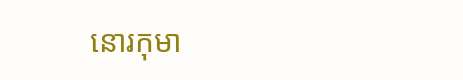នោរកុមា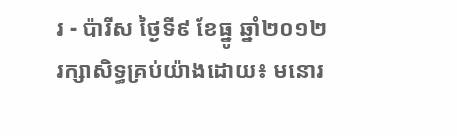រ - ប៉ារីស ថ្ងៃទី៩ ខែធ្នូ ឆ្នាំ២០១២
រក្សាសិទ្ធគ្រប់យ៉ាងដោយ៖ មនោរ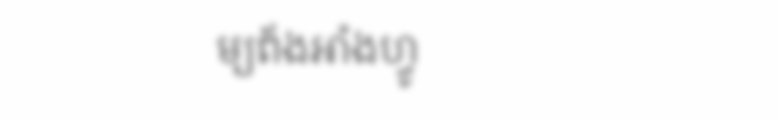ម្យព័ងអាំងហ្វូ